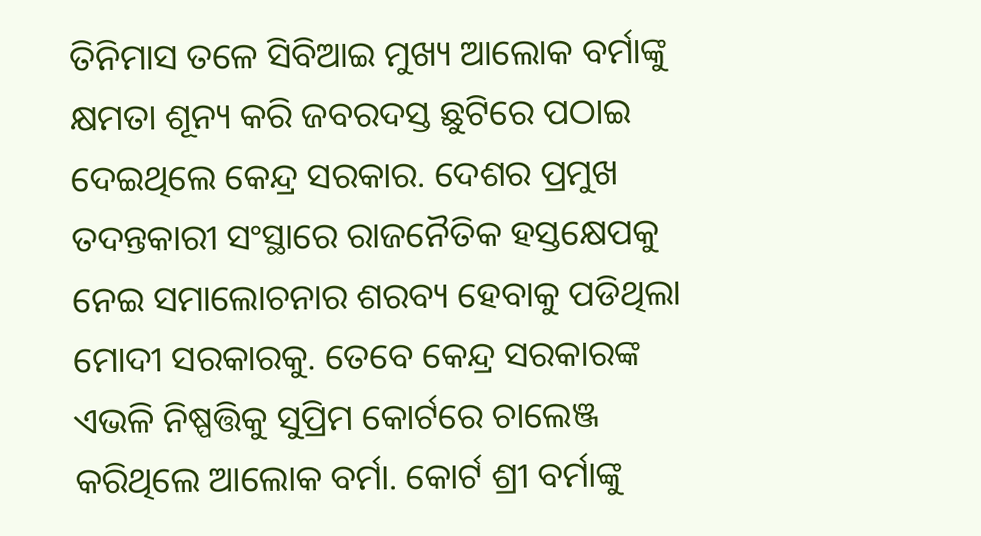ତିନିମାସ ତଳେ ସିବିଆଇ ମୁଖ୍ୟ ଆଲୋକ ବର୍ମାଙ୍କୁ କ୍ଷମତା ଶୂନ୍ୟ କରି ଜବରଦସ୍ତ ଛୁଟିରେ ପଠାଇ ଦେଇଥିଲେ କେନ୍ଦ୍ର ସରକାର. ଦେଶର ପ୍ରମୁଖ ତଦନ୍ତକାରୀ ସଂସ୍ଥାରେ ରାଜନୈତିକ ହସ୍ତକ୍ଷେପକୁ ନେଇ ସମାଲୋଚନାର ଶରବ୍ୟ ହେବାକୁ ପଡିଥିଲା ମୋଦୀ ସରକାରକୁ. ତେବେ କେନ୍ଦ୍ର ସରକାରଙ୍କ ଏଭଳି ନିଷ୍ପତ୍ତିକୁ ସୁପ୍ରିମ କୋର୍ଟରେ ଚାଲେଞ୍ଜ କରିଥିଲେ ଆଲୋକ ବର୍ମା. କୋର୍ଟ ଶ୍ରୀ ବର୍ମାଙ୍କୁ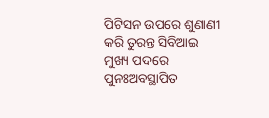ପିଟିସନ ଉପରେ ଶୁଣାଣୀ କରି ତୁରନ୍ତ ସିବିଆଇ ମୁଖ୍ୟ ପଦରେ ପୁନଃଅବସ୍ଥାପିତ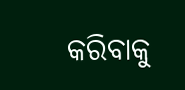କରିବାକୁ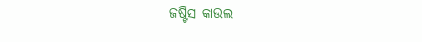ଜଷ୍ଟିସ କାଉଲ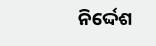ନିର୍ଦ୍ଦେଶ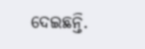ଦେଇଛନ୍ତି.